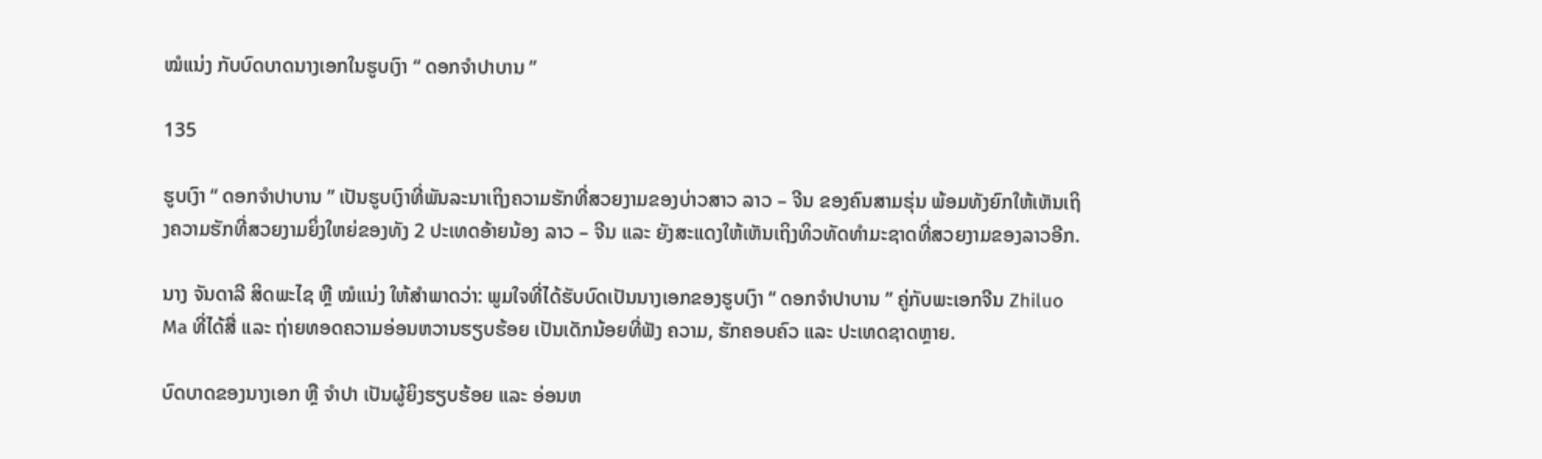ໝໍແນ່ງ ກັບບົດບາດນາງເອກໃນຮູບເງົາ “ ດອກຈໍາປາບານ ”

135

ຮູບເງົາ “ ດອກຈໍາປາບານ ” ເປັນຮູບເງົາທີ່ພັນລະນາເຖິງຄວາມຮັກທີ່ສວຍງາມຂອງບ່າວສາວ ລາວ – ຈີນ ຂອງຄົນສາມຮຸ່ນ ພ້ອມທັງຍົກໃຫ້ເຫັນເຖິງຄວາມຮັກທີ່ສວຍງາມຍິ່ງໃຫຍ່ຂອງທັງ 2 ປະເທດອ້າຍນ້ອງ ລາວ – ຈີນ ແລະ ຍັງສະແດງໃຫ້ເຫັນເຖິງທິວທັດທຳມະຊາດທີ່ສວຍງາມຂອງລາວອີກ.

ນາງ ຈັນດາລີ ສິດພະໄຊ ຫຼື ໝໍແນ່ງ ໃຫ້ສໍາພາດວ່າ: ພູມໃຈທີ່ໄດ້ຮັບບົດເປັນນາງເອກຂອງຮູບເງົາ “ ດອກຈໍາປາບານ ” ຄູ່ກັບພະເອກຈີນ Zhiluo Ma ທີ່ໄດ້ສື່ ແລະ ຖ່າຍທອດຄວາມອ່ອນຫວານຮຽບຮ້ອຍ ເປັນເດັກນ້ອຍທີ່ຟັງ ຄວາມ, ຮັກຄອບຄົວ ແລະ ປະເທດຊາດຫຼາຍ.

ບົດບາດຂອງນາງເອກ ຫຼື ຈຳປາ ເປັນຜູ້ຍິງຮຽບຮ້ອຍ ແລະ ອ່ອນຫ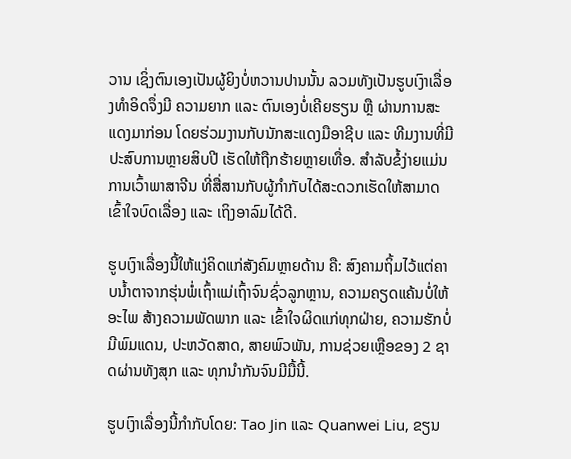ວານ ເຊິ່ງຕົນເອງເປັນຜູ້ຍິງບໍ່ຫວານປານນັ້ນ ລວມທັງເປັນຮູບເງົາເລື່ອງທຳອິດຈຶ່ງມີ ຄວາມຍາກ ແລະ ຕົນເອງບໍ່ເຄີຍຮຽນ ຫຼື ຜ່ານການສະແດງມາກ່ອນ ໂດຍຮ່ວມງານກັບນັກສະແດງມືອາຊີບ ແລະ ທີມງານທີ່ມີປະສົບການຫຼາຍສິບປີ ເຮັດໃຫ້ຖືກຮ້າຍຫຼາຍເທື່ອ. ສໍາລັບຂໍ້ງ່າຍແມ່ນການເວົ້າພາສາຈີນ ທີ່ສື່ສານກັບຜູ້ກໍາກັບໄດ້ສະດວກເຮັດໃຫ້ສາມາດເຂົ້າໃຈບົດເລື່ອງ ແລະ ເຖິງອາລົມໄດ້ດີ.

ຮູບເງົາເລື່ອງນີ້ໃຫ້ແງ່ຄິດແກ່ສັງຄົມຫຼາຍດ້ານ ຄື: ສົງຄາມຖິ້ມໄວ້ແຕ່ຄາບນ້ຳຕາຈາກຮຸ່ນພໍ່ເຖົ້າແມ່ເຖົ້າຈົນຊົ່ວລູກຫຼານ, ຄວາມຄຽດແຄ້ນບໍ່ໃຫ້ອະໄພ ສ້າງຄວາມພັດພາກ ແລະ ເຂົ້າໃຈຜິດແກ່ທຸກຝ່າຍ, ຄວາມຮັກບໍ່ມີພົມແດນ, ປະຫວັດສາດ, ສາຍພົວພັນ, ການຊ່ວຍເຫຼືອຂອງ 2 ຊາດຜ່ານທັງສຸກ ແລະ ທຸກນຳກັນຈົນມີມື້ນີ້.

ຮູບເງົາເລື່ອງນີ້ກຳກັບໂດຍ: Tao Jin ແລະ Quanwei Liu, ຂຽນ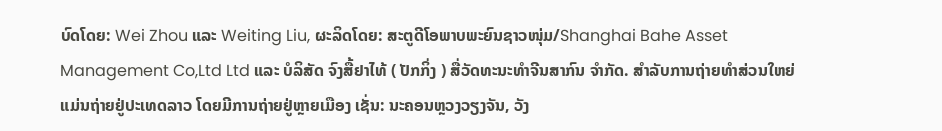ບົດໂດຍ: Wei Zhou ແລະ Weiting Liu, ຜະລິດໂດຍ: ສະຕູດີໂອພາບພະຍົນຊາວໜຸ່ມ/Shanghai Bahe Asset Management Co,Ltd Ltd ແລະ ບໍລິສັດ ຈົງສື້ຢາໄທ້ ( ປັກກິ່ງ ) ສື່ວັດທະນະທຳຈີນສາກົນ ຈຳກັດ. ສຳລັບການຖ່າຍທຳສ່ວນໃຫຍ່ແມ່ນຖ່າຍຢູ່ປະເທດລາວ ໂດຍມີການຖ່າຍຢູ່ຫຼາຍເມືອງ ເຊັ່ນ: ນະຄອນຫຼວງວຽງຈັນ, ວັງ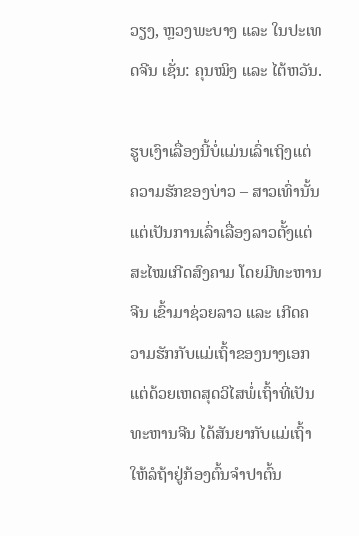ວຽງ, ຫຼວງພະບາງ ແລະ ໃນປະເທດຈີນ ເຊັ່ນ: ຄຸນໝິງ ແລະ ໄຕ້ຫວັນ.

ຮູບເງົາເລື່ອງນີ້ບໍ່ແມ່ນເລົ່າເຖິງແຕ່ ຄວາມຮັກຂອງບ່າວ – ສາວເທົ່ານັ້ນ ແຕ່ເປັນການເລົ່າເລື່ອງລາວຕັ້ງແຕ່ສະໄໝເກີດສົງຄາມ ໂດຍມີທະຫານຈີນ ເຂົ້າມາຊ່ວຍລາວ ແລະ ເກີດຄວາມຮັກກັບແມ່ເຖົ້າຂອງນາງເອກ ແຕ່ດ້ວຍເຫດສຸດວິໄສພໍ່ເຖົ້າທີ່ເປັນທະຫານຈີນ ໄດ້ສັນຍາກັບແມ່ເຖົ້າໃຫ້ລໍຖ້າຢູ່ກ້ອງຕົ້ນຈຳປາຕົ້ນ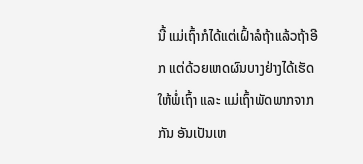ນີ້ ແມ່ເຖົ້າກໍໄດ້ແຕ່ເຝົ້າລໍຖ້າແລ້ວຖ້າອີກ ແຕ່ດ້ວຍເຫດຜົນບາງຢ່າງໄດ້ເຮັດໃຫ້ພໍ່ເຖົ້າ ແລະ ແມ່ເຖົ້າພັດພາກຈາກກັນ ອັນເປັນເຫ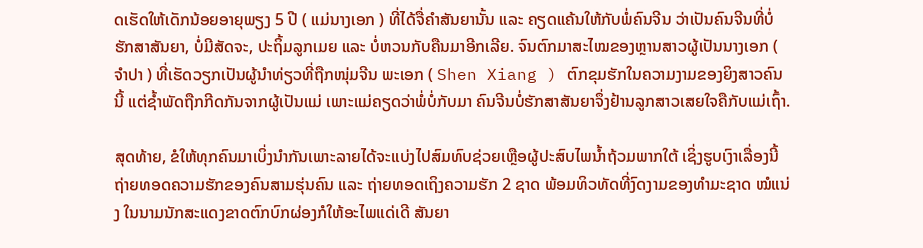ດເຮັດໃຫ້ເດັກນ້ອຍອາຍຸພຽງ 5 ປີ ( ແມ່ນາງເອກ ) ທີ່ໄດ້ຈື່ຄຳສັນຍານັ້ນ ແລະ ຄຽດແຄ້ນໃຫ້ກັບພໍ່ຄົນຈີນ ວ່າເປັນຄົນຈີນທີ່ບໍ່ຮັກສາສັນຍາ, ບໍ່ມີສັດຈະ, ປະຖິ້ມລູກເມຍ ແລະ ບໍ່ຫວນກັບຄືນມາອີກເລີຍ. ຈົນຕົກມາສະໄໝຂອງຫຼານສາວຜູ້ເປັນນາງເອກ ( ຈຳປາ ) ທີ່ເຮັດວຽກເປັນຜູ້ນຳທ່ຽວທີ່ຖືກໜຸ່ມຈີນ ພະເອກ ( Shen Xiang ) ຕົກຂຸມຮັກໃນຄວາມງາມຂອງຍິງສາວຄົນນີ້ ແຕ່ຊ້ຳພັດຖືກກີດກັນຈາກຜູ້ເປັນແມ່ ເພາະແມ່ຄຽດວ່າພໍ່ບໍ່ກັບມາ ຄົນຈີນບໍ່ຮັກສາສັນຍາຈຶ່ງຢ້ານລູກສາວເສຍໃຈຄືກັບແມ່ເຖົ້າ.

ສຸດທ້າຍ, ຂໍໃຫ້ທຸກຄົນມາເບິ່ງນຳກັນເພາະລາຍໄດ້ຈະແບ່ງໄປສົມທົບຊ່ວຍເຫຼືອຜູ້ປະສົບໄພນ້ຳຖ້ວມພາກໃຕ້ ເຊິ່ງຮູບເງົາເລື່ອງນີ້ຖ່າຍທອດຄວາມຮັກຂອງຄົນສາມຮຸ່ນຄົນ ແລະ ຖ່າຍທອດເຖິງຄວາມຮັກ 2 ຊາດ ພ້ອມທິວທັດທີ່ງົດງາມຂອງທໍາມະຊາດ ໝໍແນ່ງ ໃນນາມນັກສະແດງຂາດຕົກບົກຜ່ອງກໍໃຫ້ອະໄພແດ່ເດີ ສັນຍາ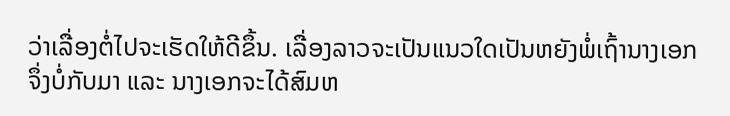ວ່າເລື່ອງຕໍ່ໄປຈະເຮັດໃຫ້ດີຂຶ້ນ. ເລື່ອງລາວຈະເປັນແນວໃດເປັນຫຍັງພໍ່ເຖົ້ານາງເອກຈຶ່ງບໍ່ກັບມາ ແລະ ນາງເອກຈະໄດ້ສົມຫ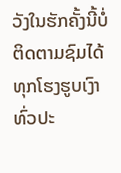ວັງໃນຮັກຄັ້ງນີ້ບໍ່ ຕິດຕາມຊົມໄດ້ທຸກໂຮງຮູບເງົາທົ່ວປະ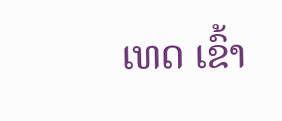ເທດ ເຂົ້າ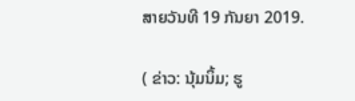ສາຍວັນທີ 19 ກັນຍາ 2019.

( ຂ່າວ: ນຸ້ມນິ້ມ; ຮູ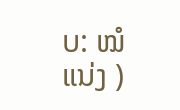ບ: ໝໍແນ່ງ )